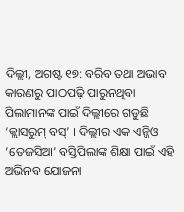ଦିଲ୍ଲୀ, ଅଗଷ୍ଟ ୧୭: ବରିବ ତଥା ଅଭାବ କାରଣରୁ ପାଠପଢ଼ି ପାରୁନଥିବା ପିଲାମାନଙ୍କ ପାଇଁ ଦିଲ୍ଲୀରେ ଗଡୁଛି ‘କ୍ଲାସରୁମ୍ ବସ୍’ । ଦିଲ୍ଲୀର ଏକ ଏନ୍ଜିଓ ‘ତେଜସିଆ’ ବସ୍ତିପିଲାଙ୍କ ଶିକ୍ଷା ପାଇଁ ଏହି ଅଭିନବ ଯୋଜନା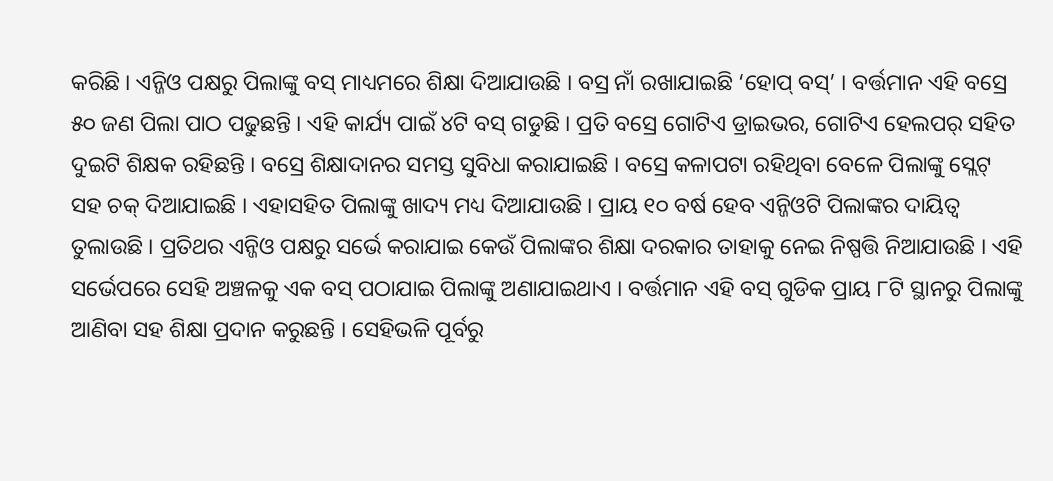କରିଛି । ଏନ୍ଜିଓ ପକ୍ଷରୁ ପିଲାଙ୍କୁ ବସ୍ ମାଧ୍ୟମରେ ଶିକ୍ଷା ଦିଆଯାଉଛି । ବସ୍ର ନାଁ ରଖାଯାଇଛି ‘ହୋପ୍ ବସ୍’ । ବର୍ତ୍ତମାନ ଏହି ବସ୍ରେ ୫୦ ଜଣ ପିଲା ପାଠ ପଢୁଛନ୍ତି । ଏହି କାର୍ଯ୍ୟ ପାଇଁ ୪ଟି ବସ୍ ଗଡୁଛି । ପ୍ରତି ବସ୍ରେ ଗୋଟିଏ ଡ୍ରାଇଭର, ଗୋଟିଏ ହେଲପର୍ ସହିତ ଦୁଇଟି ଶିକ୍ଷକ ରହିଛନ୍ତି । ବସ୍ରେ ଶିକ୍ଷାଦାନର ସମସ୍ତ ସୁବିଧା କରାଯାଇଛି । ବସ୍ରେ କଳାପଟା ରହିଥିବା ବେଳେ ପିଲାଙ୍କୁ ସ୍ଲେଟ୍ ସହ ଚକ୍ ଦିଆଯାଇଛି । ଏହାସହିତ ପିଲାଙ୍କୁ ଖାଦ୍ୟ ମଧ୍ୟ ଦିଆଯାଉଛି । ପ୍ରାୟ ୧୦ ବର୍ଷ ହେବ ଏନ୍ଜିଓଟି ପିଲାଙ୍କର ଦାୟିତ୍ୱ ତୁଲାଉଛି । ପ୍ରତିଥର ଏନ୍ଜିଓ ପକ୍ଷରୁ ସର୍ଭେ କରାଯାଇ କେଉଁ ପିଲାଙ୍କର ଶିକ୍ଷା ଦରକାର ତାହାକୁ ନେଇ ନିଷ୍ପତ୍ତି ନିଆଯାଉଛି । ଏହି ସର୍ଭେପରେ ସେହି ଅଞ୍ଚଳକୁ ଏକ ବସ୍ ପଠାଯାଇ ପିଲାଙ୍କୁ ଅଣାଯାଇଥାଏ । ବର୍ତ୍ତମାନ ଏହି ବସ୍ ଗୁଡିକ ପ୍ରାୟ ୮ଟି ସ୍ଥାନରୁ ପିଲାଙ୍କୁ ଆଣିବା ସହ ଶିକ୍ଷା ପ୍ରଦାନ କରୁଛନ୍ତି । ସେହିଭଳି ପୂର୍ବରୁ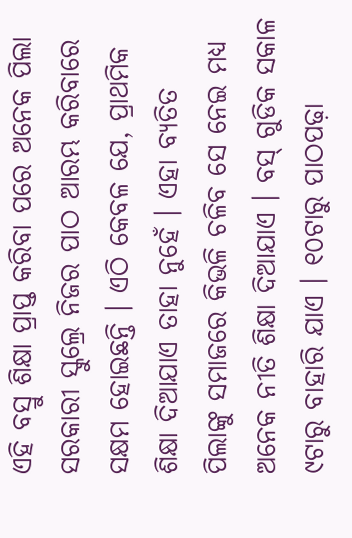ଏହି ବସ୍ରୁ ଶିକ୍ଷା ପ୍ରାପ୍ତ କରିବା ପରେ ଅନେକ ପିଲା ସରକାରୀ ସ୍କୁଲ୍ରେ ନିଜର ପାଠ ଆରମ୍ଭ କରିବାରେ ସକ୍ଷମ ହୋଇଛନ୍ତି । ଏଠି କେବଳ ଯେ, ପ୍ରାଥମିକ ଶିକ୍ଷା ଦିଆଯାଏ ତାହା ନୁହେଁ । ଏହା ବ୍ୟତିତ ପିଲାଙ୍କୁ ସମାଜରେ କିଭଳି ଚଳିବ ସେ ନେଇ ମଧ୍ୟ ଅନେକ ନୀତି ଶିକ୍ଷା ଦିଆଯାଏ । ବସ୍ ଗୁଡିକ ସକାଳ ୯ଟାରୁ ବାହାରି ଯାଏ । ୧୦ଟାରୁ ପାଠପଢ଼ା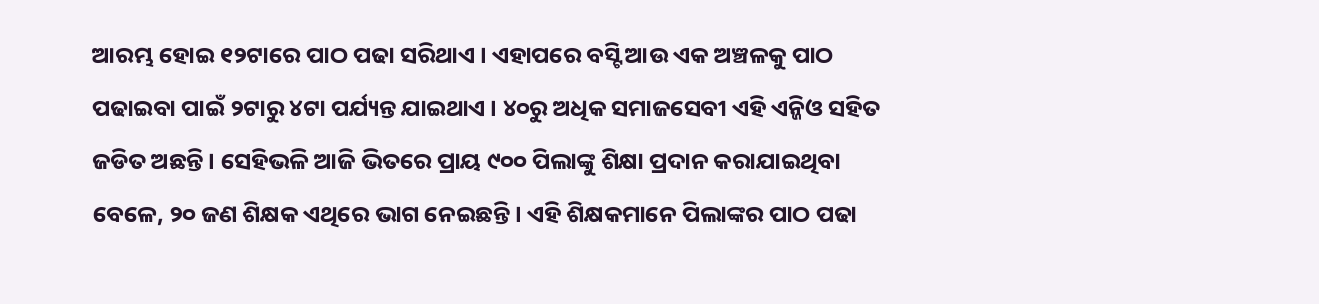ଆରମ୍ଭ ହୋଇ ୧୨ଟାରେ ପାଠ ପଢା ସରିଥାଏ । ଏହାପରେ ବସ୍ଟି ଆଉ ଏକ ଅଞ୍ଚଳକୁ ପାଠ ପଢାଇବା ପାଇଁ ୨ଟାରୁ ୪ଟା ପର୍ଯ୍ୟନ୍ତ ଯାଇଥାଏ । ୪୦ରୁ ଅଧିକ ସମାଜସେବୀ ଏହି ଏନ୍ଜିଓ ସହିତ ଜଡିତ ଅଛନ୍ତି । ସେହିଭଳି ଆଜି ଭିତରେ ପ୍ରାୟ ୯୦୦ ପିଲାଙ୍କୁ ଶିକ୍ଷା ପ୍ରଦାନ କରାଯାଇଥିବା ବେଳେ, ୨୦ ଜଣ ଶିକ୍ଷକ ଏଥିରେ ଭାଗ ନେଇଛନ୍ତି । ଏହି ଶିକ୍ଷକମାନେ ପିଲାଙ୍କର ପାଠ ପଢା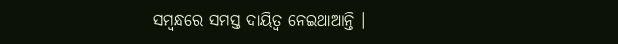ସମ୍ବନ୍ଧରେ ସମସ୍ତ ଦାୟିତ୍ୱ ନେଇଥାଆନ୍ତି ।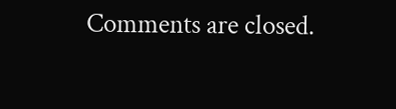Comments are closed.